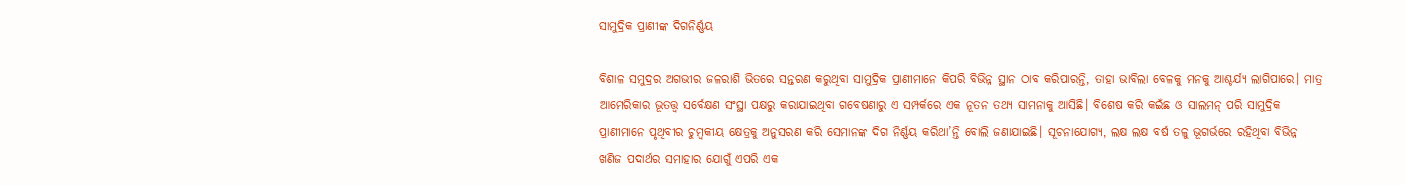ସାମୁଦ୍ରିକ ପ୍ରାଣୀଙ୍କ ଦିଗନିର୍ଣ୍ଣୟ

ବିଶାଳ ସମୁଦ୍ରର ଅଗଭୀର ଜଳରାଶି ଭିତରେ ସନ୍ତରଣ କରୁଥିବା ସାମୁଦ୍ରିକ ପ୍ରାଣୀମାନେ କିପରି ବିଭିନ୍ନ ସ୍ଥାନ ଠାବ କରିପାରନ୍ତି, ତାହା ଭାବିଲା ବେଳକୁ ମନକୁ ଆଶ୍ଚର୍ଯ୍ୟ ଲାଗିପାରେ। ମାତ୍ର ଆମେରିକାର ଭୂତତ୍ତ୍ବ ସର୍ବେକ୍ଷଣ ସଂସ୍ଥା ପକ୍ଷରୁ କରାଯାଇଥିବା ଗବେଷଣାରୁ ଏ ସମ୍ପର୍କରେ ଏକ ନୂତନ ତଥ୍ୟ ସାମନାକୁ ଆସିଛି। ବିଶେଷ କରି କଇଁଛ ଓ ସାଲମନ୍ ପରି ସାମୁଦ୍ରିକ ପ୍ରାଣୀମାନେ ପୃଥିବୀର ଚୁମ୍ବକୀୟ କ୍ଷେତ୍ରକୁ ଅନୁସରଣ କରି ସେମାନଙ୍କ ଦିଗ ନିର୍ଣ୍ଣୟ କରିଥା’ନ୍ତି ବୋଲି ଜଣାଯାଇଛି। ସୂଚନାଯୋଗ୍ୟ, ଲକ୍ଷ ଲକ୍ଷ ବର୍ଷ ତଳୁ ଭୂଗର୍ଭରେ ରହିଥିବା ବିଭିନ୍ନ ଖଣିଜ ପଦାର୍ଥର ସମାହାର ଯୋଗୁଁ ଏପରି ଏକ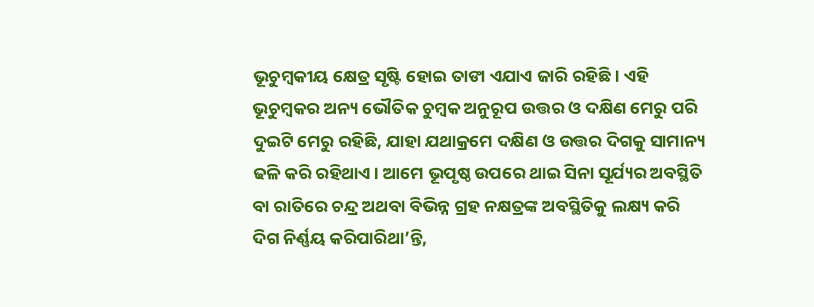ଭୂଚୁମ୍ବକୀୟ କ୍ଷେତ୍ର ସୃଷ୍ଟି ହୋଇ ତାଙା ଏଯାଏ ଜାରି ରହିଛି। ଏହି ଭୂଚୁମ୍ବକର ଅନ୍ୟ ଭୌତିକ ଚୁମ୍ବକ ଅନୁରୂପ ଉତ୍ତର ଓ ଦକ୍ଷିଣ ମେରୁ ପରି ଦୁଇଟି ମେରୁ ରହିଛି, ଯାହା ଯଥାକ୍ରମେ ଦକ୍ଷିଣ ଓ ଉତ୍ତର ଦିଗକୁ ସାମାନ୍ୟ ଢଳି କରି ରହିଥାଏ। ଆମେ ଭୂପୃଷ୍ଠ ଉପରେ ଥାଇ ସିନା ସୂର୍ଯ୍ୟର ଅବସ୍ଥିତି ବା ରାତିରେ ଚନ୍ଦ୍ର ଅଥବା ବିଭିନ୍ନ ଗ୍ରହ ନକ୍ଷତ୍ରଙ୍କ ଅବସ୍ଥିତିକୁ ଲକ୍ଷ୍ୟ କରି ଦିଗ ନିର୍ଣ୍ଣୟ କରିପାରିଥା’ନ୍ତି,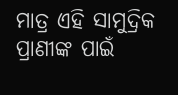ମାତ୍ର ଏହି ସାମୁଦ୍ରିକ ପ୍ରାଣୀଙ୍କ ପାଇଁ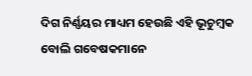ଦିଗ ନିର୍ଣ୍ଣୟର ମାଧ୍ୟମ ହେଉଛି ଏହି ଭୂଚୁମ୍ବକ ବୋଲି ଗବେଷକମାନେ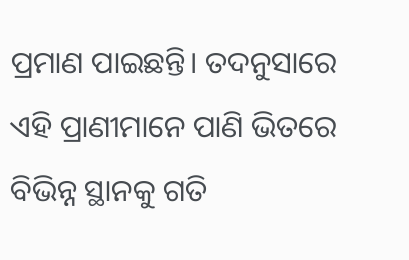ପ୍ରମାଣ ପାଇଛନ୍ତି। ତଦନୁସାରେ ଏହି ପ୍ରାଣୀମାନେ ପାଣି ଭିତରେ ବିଭିନ୍ନ ସ୍ଥାନକୁ ଗତି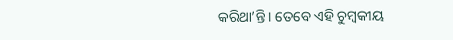କରିଥା’ନ୍ତି। ତେବେ ଏହି ଚୁମ୍ବକୀୟ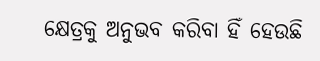କ୍ଷେତ୍ରକୁ ଅନୁଭବ କରିବା ହିଁ ହେଉଛି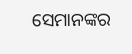ସେମାନଙ୍କର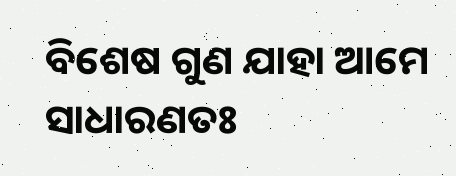ବିଶେଷ ଗୁଣ ଯାହା ଆମେ ସାଧାରଣତଃ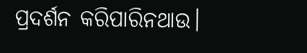ପ୍ରଦର୍ଶନ କରିପାରିନଥାଉ।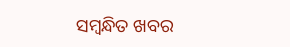ସମ୍ବନ୍ଧିତ ଖବର